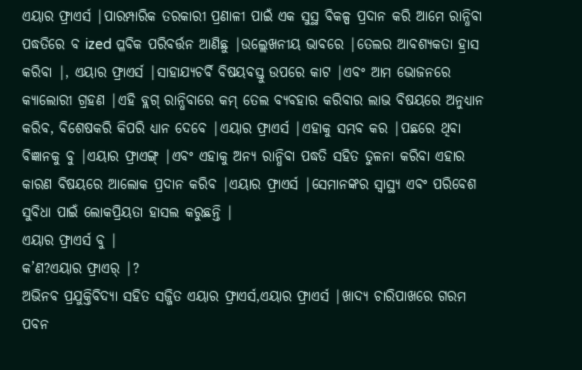ଏୟାର ଫ୍ରାଏର୍ସ |ପାରମ୍ପାରିକ ତରକାରୀ ପ୍ରଣାଳୀ ପାଇଁ ଏକ ସୁସ୍ଥ ବିକଳ୍ପ ପ୍ରଦାନ କରି ଆମେ ରାନ୍ଧିବା ପଦ୍ଧତିରେ ବ ized ପ୍ଳବିକ ପରିବର୍ତ୍ତନ ଆଣିଛୁ |ଉଲ୍ଲେଖନୀୟ ଭାବରେ |ତେଲର ଆବଶ୍ୟକତା ହ୍ରାସ କରିବା |, ଏୟାର ଫ୍ରାଏର୍ସ |ସାହାଯ୍ୟଚର୍ବି ବିଷୟବସ୍ତୁ ଉପରେ କାଟ |ଏବଂ ଆମ ଭୋଜନରେ କ୍ୟାଲୋରୀ ଗ୍ରହଣ |ଏହି ବ୍ଲଗ୍ ରାନ୍ଧିବାରେ କମ୍ ତେଲ ବ୍ୟବହାର କରିବାର ଲାଭ ବିଷୟରେ ଅନୁଧ୍ୟାନ କରିବ, ବିଶେଷକରି କିପରି ଧ୍ୟାନ ଦେବେ |ଏୟାର ଫ୍ରାଏର୍ସ |ଏହାକୁ ସମ୍ଭବ କର |ପଛରେ ଥିବା ବିଜ୍ଞାନକୁ ବୁ |ଏୟାର ଫ୍ରାଏଙ୍ଗ୍ |ଏବଂ ଏହାକୁ ଅନ୍ୟ ରାନ୍ଧିବା ପଦ୍ଧତି ସହିତ ତୁଳନା କରିବା ଏହାର କାରଣ ବିଷୟରେ ଆଲୋକ ପ୍ରଦାନ କରିବ |ଏୟାର ଫ୍ରାଏର୍ସ |ସେମାନଙ୍କର ସ୍ୱାସ୍ଥ୍ୟ ଏବଂ ପରିବେଶ ସୁବିଧା ପାଇଁ ଲୋକପ୍ରିୟତା ହାସଲ କରୁଛନ୍ତି |
ଏୟାର ଫ୍ରାଏର୍ସ ବୁ |
କ’ଣ?ଏୟାର ଫ୍ରାଏର୍ |?
ଅଭିନବ ପ୍ରଯୁକ୍ତିବିଦ୍ୟା ସହିତ ସଜ୍ଜିତ ଏୟାର ଫ୍ରାଏର୍ସ,ଏୟାର ଫ୍ରାଏର୍ସ |ଖାଦ୍ୟ ଚାରିପାଖରେ ଗରମ ପବନ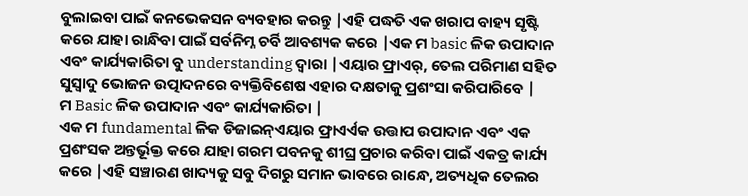ବୁଲାଇବା ପାଇଁ କନଭେକସନ ବ୍ୟବହାର କରନ୍ତୁ |ଏହି ପଦ୍ଧତି ଏକ ଖରାପ ବାହ୍ୟ ସୃଷ୍ଟି କରେ ଯାହା ରାନ୍ଧିବା ପାଇଁ ସର୍ବନିମ୍ନ ଚର୍ବି ଆବଶ୍ୟକ କରେ |ଏକ ମ basic ଳିକ ଉପାଦାନ ଏବଂ କାର୍ଯ୍ୟକାରିତା ବୁ understanding ଦ୍ୱାରା |ଏୟାର ଫ୍ରାଏର୍, ତେଲ ପରିମାଣ ସହିତ ସୁସ୍ବାଦୁ ଭୋଜନ ଉତ୍ପାଦନରେ ବ୍ୟକ୍ତିବିଶେଷ ଏହାର ଦକ୍ଷତାକୁ ପ୍ରଶଂସା କରିପାରିବେ |
ମ Basic ଳିକ ଉପାଦାନ ଏବଂ କାର୍ଯ୍ୟକାରିତା |
ଏକ ମ fundamental ଳିକ ଡିଜାଇନ୍ଏୟାର ଫ୍ରାଏର୍ଏକ ଉତ୍ତାପ ଉପାଦାନ ଏବଂ ଏକ ପ୍ରଶଂସକ ଅନ୍ତର୍ଭୂକ୍ତ କରେ ଯାହା ଗରମ ପବନକୁ ଶୀଘ୍ର ପ୍ରଚାର କରିବା ପାଇଁ ଏକତ୍ର କାର୍ଯ୍ୟ କରେ |ଏହି ସଞ୍ଚାରଣ ଖାଦ୍ୟକୁ ସବୁ ଦିଗରୁ ସମାନ ଭାବରେ ରାନ୍ଧେ, ଅତ୍ୟଧିକ ତେଲର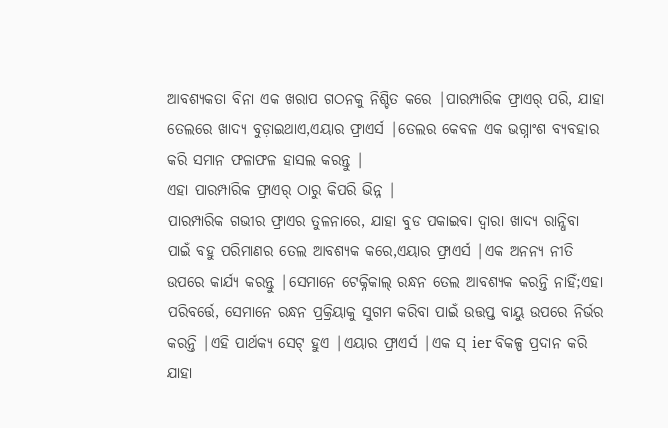ଆବଶ୍ୟକତା ବିନା ଏକ ଖରାପ ଗଠନକୁ ନିଶ୍ଚିତ କରେ |ପାରମ୍ପାରିକ ଫ୍ରାଏର୍ ପରି, ଯାହା ତେଲରେ ଖାଦ୍ୟ ବୁଡ଼ାଇଥାଏ,ଏୟାର ଫ୍ରାଏର୍ସ |ତେଲର କେବଳ ଏକ ଭଗ୍ନାଂଶ ବ୍ୟବହାର କରି ସମାନ ଫଳାଫଳ ହାସଲ କରନ୍ତୁ |
ଏହା ପାରମ୍ପାରିକ ଫ୍ରାଏର୍ ଠାରୁ କିପରି ଭିନ୍ନ |
ପାରମ୍ପାରିକ ଗଭୀର ଫ୍ରାଏର ତୁଳନାରେ, ଯାହା ବୁଡ ପକାଇବା ଦ୍ୱାରା ଖାଦ୍ୟ ରାନ୍ଧିବା ପାଇଁ ବହୁ ପରିମାଣର ତେଲ ଆବଶ୍ୟକ କରେ,ଏୟାର ଫ୍ରାଏର୍ସ |ଏକ ଅନନ୍ୟ ନୀତି ଉପରେ କାର୍ଯ୍ୟ କରନ୍ତୁ |ସେମାନେ ଟେକ୍ନିକାଲ୍ ରନ୍ଧନ ତେଲ ଆବଶ୍ୟକ କରନ୍ତି ନାହିଁ;ଏହା ପରିବର୍ତ୍ତେ, ସେମାନେ ରନ୍ଧନ ପ୍ରକ୍ରିୟାକୁ ସୁଗମ କରିବା ପାଇଁ ଉତ୍ତପ୍ତ ବାୟୁ ଉପରେ ନିର୍ଭର କରନ୍ତି |ଏହି ପାର୍ଥକ୍ୟ ସେଟ୍ ହୁଏ |ଏୟାର ଫ୍ରାଏର୍ସ |ଏକ ସ୍ ier ବିକଳ୍ପ ପ୍ରଦାନ କରି ଯାହା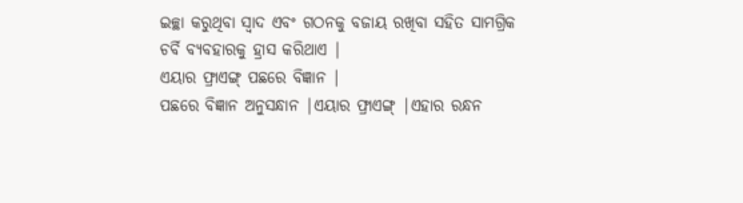ଇଚ୍ଛା କରୁଥିବା ସ୍ୱାଦ ଏବଂ ଗଠନକୁ ବଜାୟ ରଖିବା ସହିତ ସାମଗ୍ରିକ ଚର୍ବି ବ୍ୟବହାରକୁ ହ୍ରାସ କରିଥାଏ |
ଏୟାର ଫ୍ରାଏଙ୍ଗ୍ ପଛରେ ବିଜ୍ଞାନ |
ପଛରେ ବିଜ୍ଞାନ ଅନୁସନ୍ଧାନ |ଏୟାର ଫ୍ରାଏଙ୍ଗ୍ |ଏହାର ରନ୍ଧନ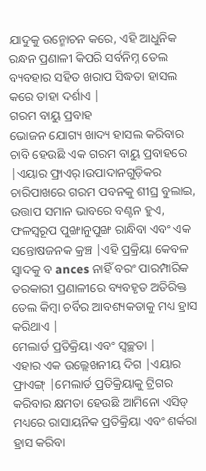ଯାଦୁକୁ ଉନ୍ମୋଚନ କରେ, ଏହି ଆଧୁନିକ ରନ୍ଧନ ପ୍ରଣାଳୀ କିପରି ସର୍ବନିମ୍ନ ତେଲ ବ୍ୟବହାର ସହିତ ଖରାପ ସିଦ୍ଧତା ହାସଲ କରେ ତାହା ଦର୍ଶାଏ |
ଗରମ ବାୟୁ ପ୍ରବାହ
ଭୋଜନ ଯୋଗ୍ୟ ଖାଦ୍ୟ ହାସଲ କରିବାର ଚାବି ହେଉଛି ଏକ ଗରମ ବାୟୁ ପ୍ରବାହରେ |ଏୟାର ଫ୍ରାଏର୍।ଉପାଦାନଗୁଡ଼ିକର ଚାରିପାଖରେ ଗରମ ପବନକୁ ଶୀଘ୍ର ବୁଲାଇ, ଉତ୍ତାପ ସମାନ ଭାବରେ ବଣ୍ଟନ ହୁଏ, ଫଳସ୍ୱରୂପ ପୁଙ୍ଖାନୁପୁଙ୍ଖ ରାନ୍ଧିବା ଏବଂ ଏକ ସନ୍ତୋଷଜନକ କ୍ରଞ୍ଚ |ଏହି ପ୍ରକ୍ରିୟା କେବଳ ସ୍ୱାଦକୁ ବ ances ନାହିଁ ବରଂ ପାରମ୍ପାରିକ ତରକାରୀ ପ୍ରଣାଳୀରେ ବ୍ୟବହୃତ ଅତିରିକ୍ତ ତେଲ କିମ୍ବା ଚର୍ବିର ଆବଶ୍ୟକତାକୁ ମଧ୍ୟ ହ୍ରାସ କରିଥାଏ |
ମେଲାର୍ଡ ପ୍ରତିକ୍ରିୟା ଏବଂ ସ୍ୱଚ୍ଛତା |
ଏହାର ଏକ ଉଲ୍ଲେଖନୀୟ ଦିଗ |ଏୟାର ଫ୍ରାଏଙ୍ଗ୍ |ମେଲାର୍ଡ ପ୍ରତିକ୍ରିୟାକୁ ଟ୍ରିଗର କରିବାର କ୍ଷମତା ହେଉଛି ଆମିନୋ ଏସିଡ୍ ମଧ୍ୟରେ ରାସାୟନିକ ପ୍ରତିକ୍ରିୟା ଏବଂ ଶର୍କରା ହ୍ରାସ କରିବା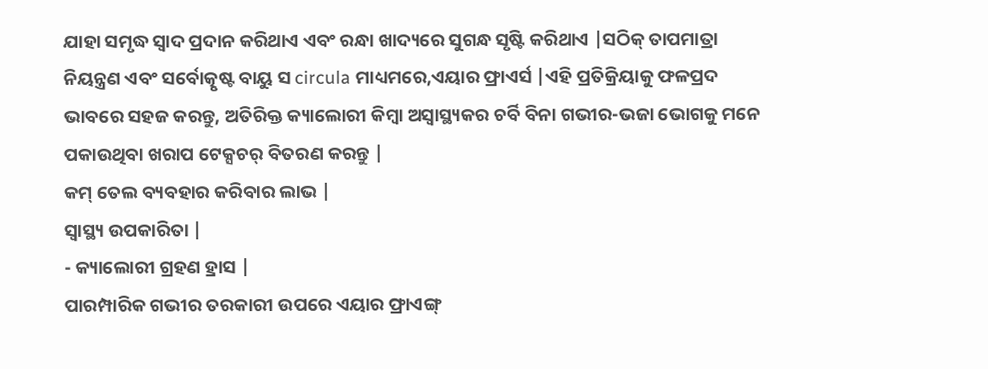ଯାହା ସମୃଦ୍ଧ ସ୍ୱାଦ ପ୍ରଦାନ କରିଥାଏ ଏବଂ ରନ୍ଧା ଖାଦ୍ୟରେ ସୁଗନ୍ଧ ସୃଷ୍ଟି କରିଥାଏ |ସଠିକ୍ ତାପମାତ୍ରା ନିୟନ୍ତ୍ରଣ ଏବଂ ସର୍ବୋତ୍କୃଷ୍ଟ ବାୟୁ ସ circula ମାଧ୍ୟମରେ,ଏୟାର ଫ୍ରାଏର୍ସ |ଏହି ପ୍ରତିକ୍ରିୟାକୁ ଫଳପ୍ରଦ ଭାବରେ ସହଜ କରନ୍ତୁ, ଅତିରିକ୍ତ କ୍ୟାଲୋରୀ କିମ୍ବା ଅସ୍ୱାସ୍ଥ୍ୟକର ଚର୍ବି ବିନା ଗଭୀର-ଭଜା ଭୋଗକୁ ମନେ ପକାଉଥିବା ଖରାପ ଟେକ୍ସଚର୍ ବିତରଣ କରନ୍ତୁ |
କମ୍ ତେଲ ବ୍ୟବହାର କରିବାର ଲାଭ |
ସ୍ୱାସ୍ଥ୍ୟ ଉପକାରିତା |
- କ୍ୟାଲୋରୀ ଗ୍ରହଣ ହ୍ରାସ |
ପାରମ୍ପାରିକ ଗଭୀର ତରକାରୀ ଉପରେ ଏୟାର ଫ୍ରାଏଙ୍ଗ୍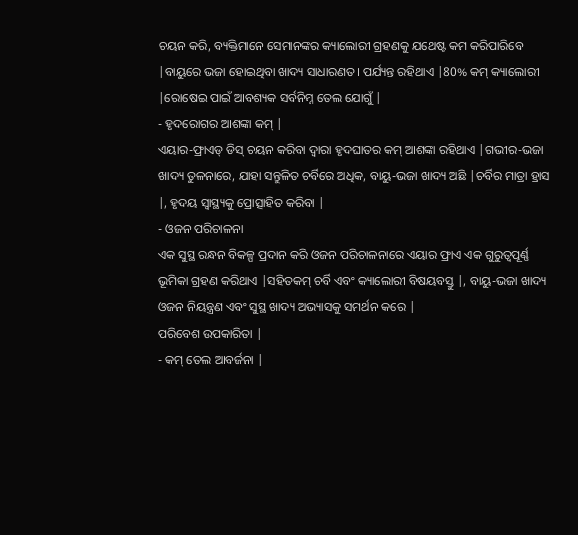ଚୟନ କରି, ବ୍ୟକ୍ତିମାନେ ସେମାନଙ୍କର କ୍ୟାଲୋରୀ ଗ୍ରହଣକୁ ଯଥେଷ୍ଟ କମ କରିପାରିବେ |ବାୟୁରେ ଭଜା ହୋଇଥିବା ଖାଦ୍ୟ ସାଧାରଣତ। ପର୍ଯ୍ୟନ୍ତ ରହିଥାଏ |80% କମ୍ କ୍ୟାଲୋରୀ |ରୋଷେଇ ପାଇଁ ଆବଶ୍ୟକ ସର୍ବନିମ୍ନ ତେଲ ଯୋଗୁଁ |
- ହୃଦରୋଗର ଆଶଙ୍କା କମ୍ |
ଏୟାର-ଫ୍ରାଏଡ୍ ଡିସ୍ ଚୟନ କରିବା ଦ୍ୱାରା ହୃଦଘାତର କମ୍ ଆଶଙ୍କା ରହିଥାଏ |ଗଭୀର-ଭଜା ଖାଦ୍ୟ ତୁଳନାରେ, ଯାହା ସନ୍ତୁଳିତ ଚର୍ବିରେ ଅଧିକ, ବାୟୁ-ଭଜା ଖାଦ୍ୟ ଅଛି |ଚର୍ବିର ମାତ୍ରା ହ୍ରାସ |, ହୃଦୟ ସ୍ୱାସ୍ଥ୍ୟକୁ ପ୍ରୋତ୍ସାହିତ କରିବା |
- ଓଜନ ପରିଚାଳନା
ଏକ ସୁସ୍ଥ ରନ୍ଧନ ବିକଳ୍ପ ପ୍ରଦାନ କରି ଓଜନ ପରିଚାଳନାରେ ଏୟାର ଫ୍ରାଏ ଏକ ଗୁରୁତ୍ୱପୂର୍ଣ୍ଣ ଭୂମିକା ଗ୍ରହଣ କରିଥାଏ |ସହିତକମ୍ ଚର୍ବି ଏବଂ କ୍ୟାଲୋରୀ ବିଷୟବସ୍ତୁ |, ବାୟୁ-ଭଜା ଖାଦ୍ୟ ଓଜନ ନିୟନ୍ତ୍ରଣ ଏବଂ ସୁସ୍ଥ ଖାଦ୍ୟ ଅଭ୍ୟାସକୁ ସମର୍ଥନ କରେ |
ପରିବେଶ ଉପକାରିତା |
- କମ୍ ତେଲ ଆବର୍ଜନା |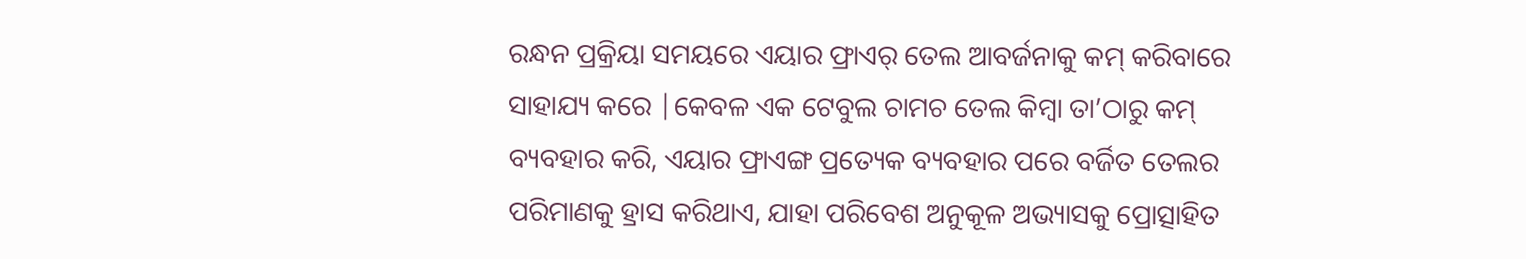ରନ୍ଧନ ପ୍ରକ୍ରିୟା ସମୟରେ ଏୟାର ଫ୍ରାଏର୍ ତେଲ ଆବର୍ଜନାକୁ କମ୍ କରିବାରେ ସାହାଯ୍ୟ କରେ |କେବଳ ଏକ ଟେବୁଲ ଚାମଚ ତେଲ କିମ୍ବା ତା’ଠାରୁ କମ୍ ବ୍ୟବହାର କରି, ଏୟାର ଫ୍ରାଏଙ୍ଗ ପ୍ରତ୍ୟେକ ବ୍ୟବହାର ପରେ ବର୍ଜିତ ତେଲର ପରିମାଣକୁ ହ୍ରାସ କରିଥାଏ, ଯାହା ପରିବେଶ ଅନୁକୂଳ ଅଭ୍ୟାସକୁ ପ୍ରୋତ୍ସାହିତ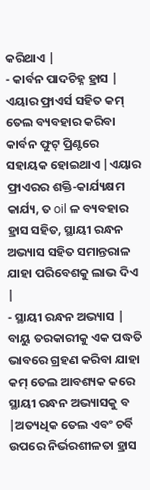କରିଥାଏ |
- କାର୍ବନ ପାଦଚିହ୍ନ ହ୍ରାସ |
ଏୟାର ଫ୍ରାଏର୍ସ ସହିତ କମ୍ ତେଲ ବ୍ୟବହାର କରିବା କାର୍ବନ ଫୁଟ୍ ପ୍ରିଣ୍ଟରେ ସହାୟକ ହୋଇଥାଏ |ଏୟାର ଫ୍ରାଏରର ଶକ୍ତି-କାର୍ଯ୍ୟକ୍ଷମ କାର୍ଯ୍ୟ, ତ oil ଳ ବ୍ୟବହାର ହ୍ରାସ ସହିତ, ସ୍ଥାୟୀ ରନ୍ଧନ ଅଭ୍ୟାସ ସହିତ ସମାନ୍ତରାଳ ଯାହା ପରିବେଶକୁ ଲାଭ ଦିଏ |
- ସ୍ଥାୟୀ ରନ୍ଧନ ଅଭ୍ୟାସ |
ବାୟୁ ତରକାରୀକୁ ଏକ ପଦ୍ଧତି ଭାବରେ ଗ୍ରହଣ କରିବା ଯାହା କମ୍ ତେଲ ଆବଶ୍ୟକ କରେ ସ୍ଥାୟୀ ରନ୍ଧନ ଅଭ୍ୟାସକୁ ବ |ଅତ୍ୟଧିକ ତେଲ ଏବଂ ଚର୍ବି ଉପରେ ନିର୍ଭରଶୀଳତା ହ୍ରାସ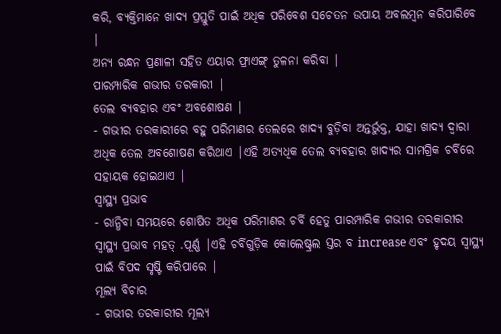କରି, ବ୍ୟକ୍ତିମାନେ ଖାଦ୍ୟ ପ୍ରସ୍ତୁତି ପାଇଁ ଅଧିକ ପରିବେଶ ସଚେତନ ଉପାୟ ଅବଲମ୍ବନ କରିପାରିବେ |
ଅନ୍ୟ ରନ୍ଧନ ପ୍ରଣାଳୀ ସହିତ ଏୟାର ଫ୍ରାଏଙ୍ଗ୍ ତୁଳନା କରିବା |
ପାରମ୍ପାରିକ ଗଭୀର ତରକାରୀ |
ତେଲ ବ୍ୟବହାର ଏବଂ ଅବଶୋଷଣ |
- ଗଭୀର ତରକାରୀରେ ବହୁ ପରିମାଣର ତେଲରେ ଖାଦ୍ୟ ବୁଡ଼ିବା ଅନ୍ତର୍ଭୁକ୍ତ, ଯାହା ଖାଦ୍ୟ ଦ୍ୱାରା ଅଧିକ ତେଲ ଅବଶୋଷଣ କରିଥାଏ |ଏହି ଅତ୍ୟଧିକ ତେଲ ବ୍ୟବହାର ଖାଦ୍ୟର ସାମଗ୍ରିକ ଚର୍ବିରେ ସହାୟକ ହୋଇଥାଏ |
ସ୍ୱାସ୍ଥ୍ୟ ପ୍ରଭାବ
- ରାନ୍ଧିବା ସମୟରେ ଶୋଷିତ ଅଧିକ ପରିମାଣର ଚର୍ବି ହେତୁ ପାରମ୍ପାରିକ ଗଭୀର ତରକାରୀର ସ୍ୱାସ୍ଥ୍ୟ ପ୍ରଭାବ ମହତ୍ .ପୂର୍ଣ୍ଣ |ଏହି ଚର୍ବିଗୁଡ଼ିକ କୋଲେଷ୍ଟ୍ରଲ ସ୍ତର ବ increase ଏବଂ ହୃଦୟ ସ୍ୱାସ୍ଥ୍ୟ ପାଇଁ ବିପଦ ସୃଷ୍ଟି କରିପାରେ |
ମୂଲ୍ୟ ବିଚାର
- ଗଭୀର ତରକାରୀର ମୂଲ୍ୟ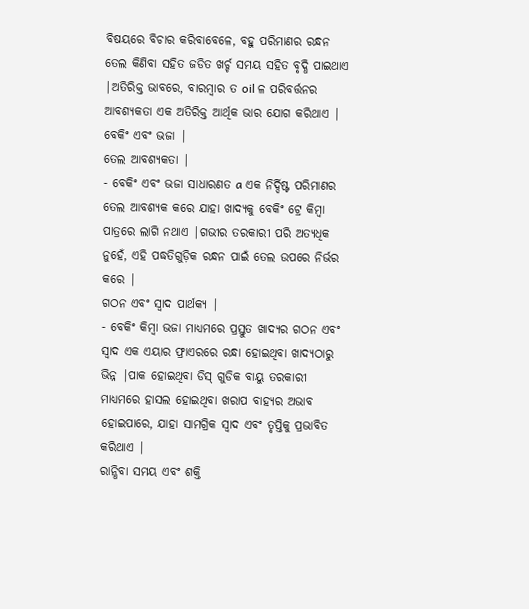ବିଷୟରେ ବିଚାର କରିବାବେଳେ, ବହୁ ପରିମାଣର ରନ୍ଧନ ତେଲ କିଣିବା ସହିତ ଜଡିତ ଖର୍ଚ୍ଚ ସମୟ ସହିତ ବୃଦ୍ଧି ପାଇଥାଏ |ଅତିରିକ୍ତ ଭାବରେ, ବାରମ୍ବାର ତ oil ଳ ପରିବର୍ତ୍ତନର ଆବଶ୍ୟକତା ଏକ ଅତିରିକ୍ତ ଆର୍ଥିକ ଭାର ଯୋଗ କରିଥାଏ |
ବେକିଂ ଏବଂ ଭଜା |
ତେଲ ଆବଶ୍ୟକତା |
- ବେକିଂ ଏବଂ ଭଜା ସାଧାରଣତ a ଏକ ନିର୍ଦ୍ଦିଷ୍ଟ ପରିମାଣର ତେଲ ଆବଶ୍ୟକ କରେ ଯାହା ଖାଦ୍ୟକୁ ବେକିଂ ଟ୍ରେ କିମ୍ବା ପାତ୍ରରେ ଲାଗି ନଥାଏ |ଗଭୀର ତରକାରୀ ପରି ଅତ୍ୟଧିକ ନୁହେଁ, ଏହି ପଦ୍ଧତିଗୁଡ଼ିକ ରନ୍ଧନ ପାଇଁ ତେଲ ଉପରେ ନିର୍ଭର କରେ |
ଗଠନ ଏବଂ ସ୍ୱାଦ ପାର୍ଥକ୍ୟ |
- ବେକିଂ କିମ୍ବା ଭଜା ମାଧ୍ୟମରେ ପ୍ରସ୍ତୁତ ଖାଦ୍ୟର ଗଠନ ଏବଂ ସ୍ୱାଦ ଏକ ଏୟାର ଫ୍ରାଏରରେ ରନ୍ଧା ହୋଇଥିବା ଖାଦ୍ୟଠାରୁ ଭିନ୍ନ |ପାକ ହୋଇଥିବା ଡିସ୍ ଗୁଡିକ ବାୟୁ ତରକାରୀ ମାଧ୍ୟମରେ ହାସଲ ହୋଇଥିବା ଖରାପ ବାହ୍ୟର ଅଭାବ ହୋଇପାରେ, ଯାହା ସାମଗ୍ରିକ ସ୍ୱାଦ ଏବଂ ତୃପ୍ତିକୁ ପ୍ରଭାବିତ କରିଥାଏ |
ରାନ୍ଧିବା ସମୟ ଏବଂ ଶକ୍ତି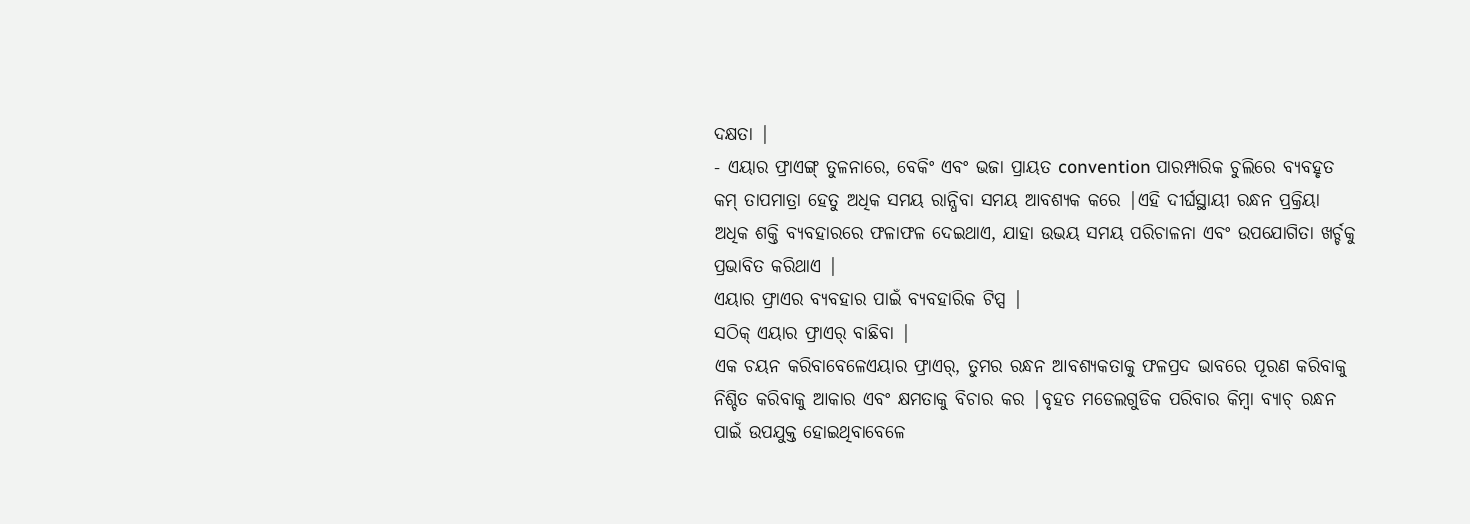ଦକ୍ଷତା |
- ଏୟାର ଫ୍ରାଏଙ୍ଗ୍ ତୁଳନାରେ, ବେକିଂ ଏବଂ ଭଜା ପ୍ରାୟତ convention ପାରମ୍ପାରିକ ଚୁଲିରେ ବ୍ୟବହୃତ କମ୍ ତାପମାତ୍ରା ହେତୁ ଅଧିକ ସମୟ ରାନ୍ଧିବା ସମୟ ଆବଶ୍ୟକ କରେ |ଏହି ଦୀର୍ଘସ୍ଥାୟୀ ରନ୍ଧନ ପ୍ରକ୍ରିୟା ଅଧିକ ଶକ୍ତି ବ୍ୟବହାରରେ ଫଳାଫଳ ଦେଇଥାଏ, ଯାହା ଉଭୟ ସମୟ ପରିଚାଳନା ଏବଂ ଉପଯୋଗିତା ଖର୍ଚ୍ଚକୁ ପ୍ରଭାବିତ କରିଥାଏ |
ଏୟାର ଫ୍ରାଏର ବ୍ୟବହାର ପାଇଁ ବ୍ୟବହାରିକ ଟିପ୍ସ |
ସଠିକ୍ ଏୟାର ଫ୍ରାଏର୍ ବାଛିବା |
ଏକ ଚୟନ କରିବାବେଳେଏୟାର ଫ୍ରାଏର୍, ତୁମର ରନ୍ଧନ ଆବଶ୍ୟକତାକୁ ଫଳପ୍ରଦ ଭାବରେ ପୂରଣ କରିବାକୁ ନିଶ୍ଚିତ କରିବାକୁ ଆକାର ଏବଂ କ୍ଷମତାକୁ ବିଚାର କର |ବୃହତ ମଡେଲଗୁଡିକ ପରିବାର କିମ୍ବା ବ୍ୟାଚ୍ ରନ୍ଧନ ପାଇଁ ଉପଯୁକ୍ତ ହୋଇଥିବାବେଳେ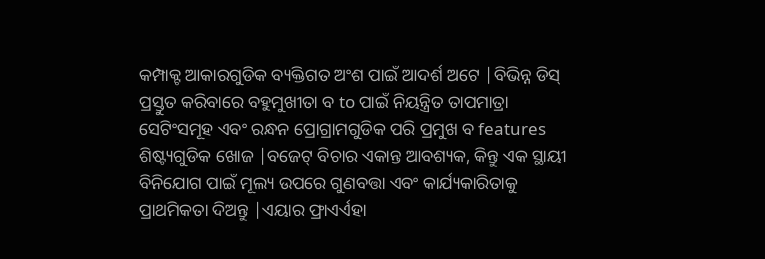କମ୍ପାକ୍ଟ ଆକାରଗୁଡିକ ବ୍ୟକ୍ତିଗତ ଅଂଶ ପାଇଁ ଆଦର୍ଶ ଅଟେ |ବିଭିନ୍ନ ଡିସ୍ ପ୍ରସ୍ତୁତ କରିବାରେ ବହୁମୁଖୀତା ବ to ପାଇଁ ନିୟନ୍ତ୍ରିତ ତାପମାତ୍ରା ସେଟିଂସମୂହ ଏବଂ ରନ୍ଧନ ପ୍ରୋଗ୍ରାମଗୁଡିକ ପରି ପ୍ରମୁଖ ବ features ଶିଷ୍ଟ୍ୟଗୁଡିକ ଖୋଜ |ବଜେଟ୍ ବିଚାର ଏକାନ୍ତ ଆବଶ୍ୟକ, କିନ୍ତୁ ଏକ ସ୍ଥାୟୀ ବିନିଯୋଗ ପାଇଁ ମୂଲ୍ୟ ଉପରେ ଗୁଣବତ୍ତା ଏବଂ କାର୍ଯ୍ୟକାରିତାକୁ ପ୍ରାଥମିକତା ଦିଅନ୍ତୁ |ଏୟାର ଫ୍ରାଏର୍ଏହା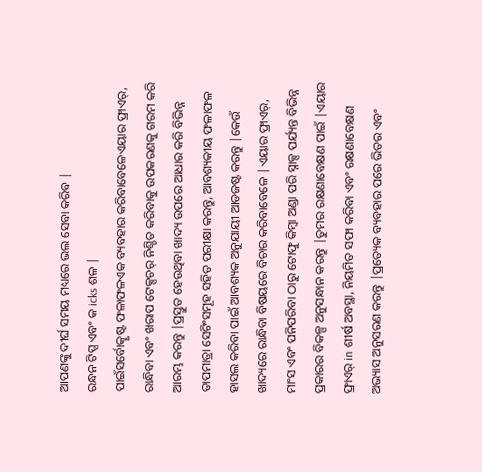ଆପଣଙ୍କୁ ଦୀର୍ଘ ସମୟ ମଧ୍ୟରେ ଭଲ ସେବା କରିବ |
ରନ୍ଧନ ଟିପ୍ସ ଏବଂ କ icks ଶଳ |
ପାଇଁସର୍ବୋତ୍କୃଷ୍ଟ ଫଳାଫଳଏକ ବ୍ୟବହାର କରିବାବେଳେଏୟାର ଫ୍ରାଏର୍, ରାନ୍ଧିବା ଏବଂ ଖରାପ ଟେକ୍ସଚର୍ ନିଶ୍ଚିତ କରିବାକୁ ଉପକରଣକୁ ଗରମ କରି ଆରମ୍ଭ କରନ୍ତୁ |ପ୍ରସ୍ତୁତ ହେଉଥିବା ଖାଦ୍ୟ ଉପରେ ଆଧାର କରି ବିଭିନ୍ନ ତାପମାତ୍ରା ସେଟିଂସମୂହ ସହିତ ପରୀକ୍ଷା କରନ୍ତୁ, ଆବଶ୍ୟକୀୟ ଫଳାଫଳ ହାସଲ କରିବା ପାଇଁ ଆବଶ୍ୟକ ଅନୁଯାୟୀ ଆଡଜଷ୍ଟ କରନ୍ତୁ |କେଉଁ ଖାଦ୍ୟରେ ରାନ୍ଧିବା ବିଷୟରେ ବିଚାର କରିବାବେଳେ |ଏୟାର ଫ୍ରାଏର୍, ମାଂସ ଏବଂ ପନିପରିବା ଠାରୁ ଟୋଫୁ କିମ୍ବା ଅଣ୍ଡା ପରି ସ୍ନାକ୍ସ ପର୍ଯ୍ୟନ୍ତ ବିଭିନ୍ନ ପ୍ରକାରର ବିକଳ୍ପ ଅନୁସନ୍ଧାନ କରନ୍ତୁ |ତୁମର ରକ୍ଷଣାବେକ୍ଷଣ ପାଇଁ |ଏୟାର ଫ୍ରାଏର୍ in ଶୀର୍ଷ ଅବସ୍ଥା, ନିୟମିତ ସଫା କରିବା ଏବଂ ରକ୍ଷଣାବେକ୍ଷଣ ଅଭ୍ୟାସ ଅନୁସରଣ କରନ୍ତୁ |ପ୍ରତ୍ୟେକ ବ୍ୟବହାର ପରେ ଭିତର ଏବଂ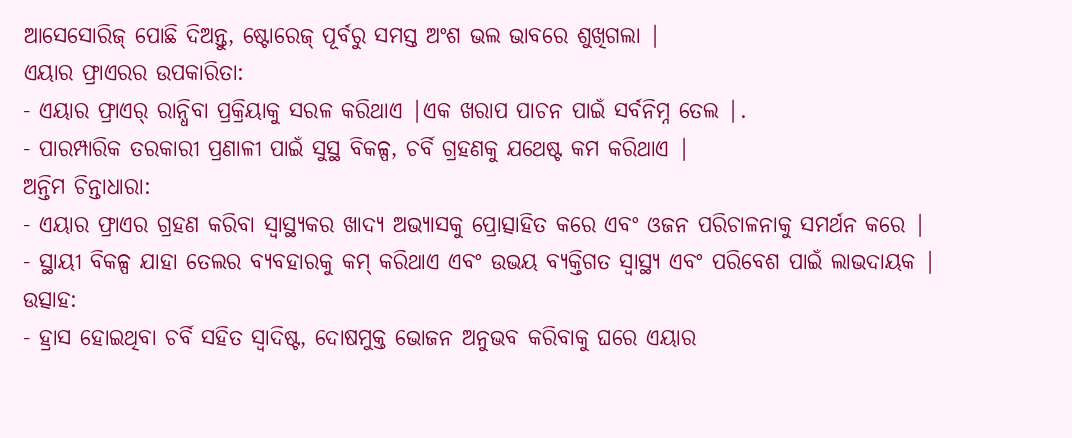ଆସେସୋରିଜ୍ ପୋଛି ଦିଅନ୍ତୁ, ଷ୍ଟୋରେଜ୍ ପୂର୍ବରୁ ସମସ୍ତ ଅଂଶ ଭଲ ଭାବରେ ଶୁଖିଗଲା |
ଏୟାର ଫ୍ରାଏରର ଉପକାରିତା:
- ଏୟାର ଫ୍ରାଏର୍ ରାନ୍ଧିବା ପ୍ରକ୍ରିୟାକୁ ସରଳ କରିଥାଏ |ଏକ ଖରାପ ପାଚନ ପାଇଁ ସର୍ବନିମ୍ନ ତେଲ |.
- ପାରମ୍ପାରିକ ତରକାରୀ ପ୍ରଣାଳୀ ପାଇଁ ସୁସ୍ଥ ବିକଳ୍ପ, ଚର୍ବି ଗ୍ରହଣକୁ ଯଥେଷ୍ଟ କମ କରିଥାଏ |
ଅନ୍ତିମ ଚିନ୍ତାଧାରା:
- ଏୟାର ଫ୍ରାଏର ଗ୍ରହଣ କରିବା ସ୍ୱାସ୍ଥ୍ୟକର ଖାଦ୍ୟ ଅଭ୍ୟାସକୁ ପ୍ରୋତ୍ସାହିତ କରେ ଏବଂ ଓଜନ ପରିଚାଳନାକୁ ସମର୍ଥନ କରେ |
- ସ୍ଥାୟୀ ବିକଳ୍ପ ଯାହା ତେଲର ବ୍ୟବହାରକୁ କମ୍ କରିଥାଏ ଏବଂ ଉଭୟ ବ୍ୟକ୍ତିଗତ ସ୍ୱାସ୍ଥ୍ୟ ଏବଂ ପରିବେଶ ପାଇଁ ଲାଭଦାୟକ |
ଉତ୍ସାହ:
- ହ୍ରାସ ହୋଇଥିବା ଚର୍ବି ସହିତ ସ୍ୱାଦିଷ୍ଟ, ଦୋଷମୁକ୍ତ ଭୋଜନ ଅନୁଭବ କରିବାକୁ ଘରେ ଏୟାର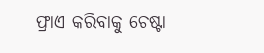ଫ୍ରାଏ କରିବାକୁ ଚେଷ୍ଟା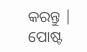କରନ୍ତୁ |
ପୋଷ୍ଟ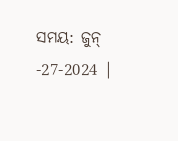ସମୟ: ଜୁନ୍ -27-2024 |